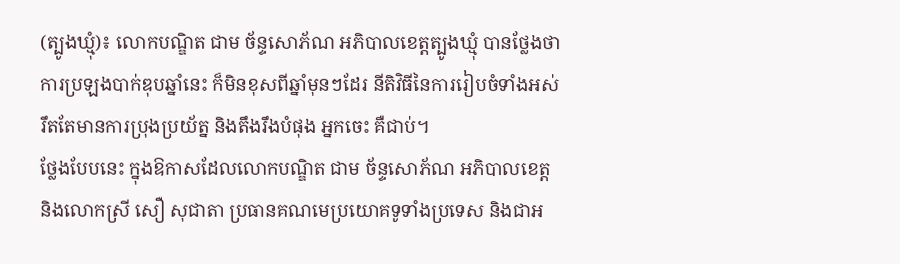(ត្បូងឃ្មុំ)៖ លោកបណ្ឌិត ជាម ច័ន្ទសោភ័ណ អភិបាលខេត្តត្បូងឃ្មុំ បានថ្លែងថា ការប្រឡងបាក់ឌុបឆ្នាំនេះ ក៏មិនខុសពីឆ្នាំមុនៗដែរ នីតិវិធីនៃការរៀបចំទាំងអស់ រឹតតែមានការប្រុងប្រយ័ត្ន និងតឹងរឹងបំផុង អ្នកចេះ គឺជាប់។
ថ្លែងបែបនេះ ក្នុងឱកាសដែលលោកបណ្ឌិត ជាម ច័ន្ទសោភ័ណ អភិបាលខេត្ត និងលោកស្រី សឿ សុជាតា ប្រធានគណមេប្រយោគទូទាំងប្រទេស និងជាអ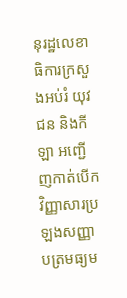នុរដ្ឋលេខាធិការក្រសួងអប់រំ យុវជន និងកីឡា អញ្ជើញកាត់បើកវិញ្ញាសារប្រឡងសញ្ញាបត្រមធ្យម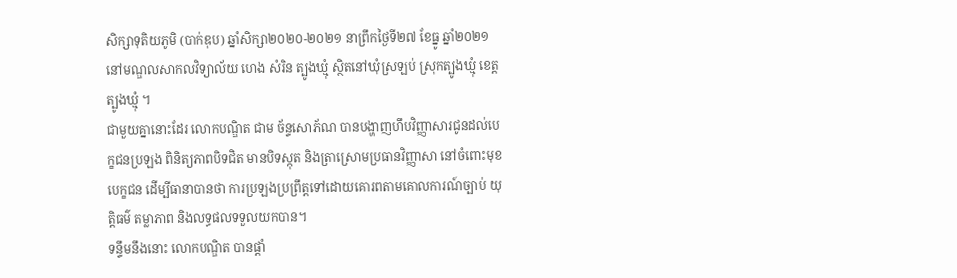សិក្សាទុតិយភូមិ (បាក់ឌុប) ឆ្នាំសិក្សា២០២០-២០២១ នាព្រឹកថ្ងៃទី២៧ ខែធ្នូ ឆ្នាំ២០២១ នៅមណ្ឌលសាកលវិទ្យាល័យ ហេង សំរិន ត្បូងឃ្មុំ ស្ថិតនៅឃុំស្រឡប់ ស្រុកត្បូងឃ្មុំ ខេត្តត្បូងឃ្មុំ ។
ជាមួយគ្នានោះដែរ លោកបណ្ឌិត ជាម ច័ន្ទសោភ័ណ បានបង្ហាញហឹបវិញ្ញាសារជូនដល់បេក្ខជនប្រឡង ពិនិត្យភាពបិទជិត មានបិទស្កុត និងត្រាស្រោមប្រធានវិញ្ញាសា នៅចំពោះមុខបេក្ខជន ដើម្បីធានាបានថា ការប្រឡងប្រព្រឹត្តទៅដោយគោរពតាមគោលការណ៍ច្បាប់ យុត្តិធម៌ តម្លាភាព និងលទ្ធផលទទួលយកបាន។
ទន្ទឹមនឹងនោះ លោកបណ្ឌិត បានផ្តាំ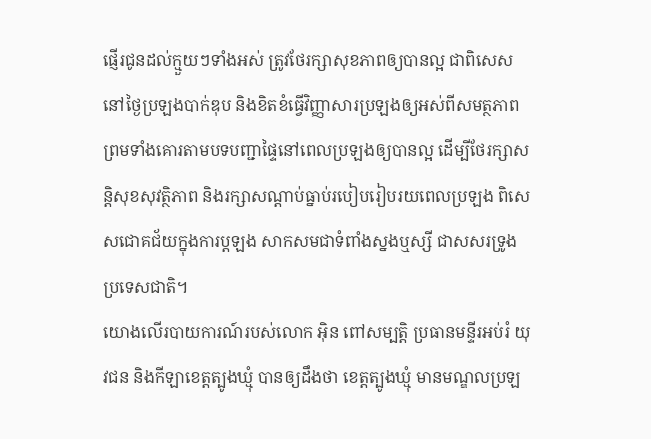ផ្ញើរជូនដល់ក្មួយៗទាំងអស់ ត្រូវថែរក្សាសុខភាពឲ្យបានល្អ ជាពិសេសនៅថ្ងៃប្រឡងបាក់ឌុប និងខិតខំធ្វើវិញ្ញាសារប្រឡងឲ្យអស់ពីសមត្ថភាព ព្រមទាំងគោរតាមបទបញ្ជាផ្ទៃនៅពេលប្រឡងឲ្យបានល្អ ដើម្បីថែរក្សាសន្តិសុខសុវត្ថិភាព និងរក្សាសណ្ដាប់ធ្នាប់របៀបរៀបរយពេលប្រឡង ពិសេសជោគជ័យក្នុងការប្តឡង សាកសមជាទំពាំងស្នងឬស្សី ជាសសរទ្រូងប្រទេសជាតិ។
យោងលើរបាយការណ៍របស់លោក អុិន ពៅសម្បត្តិ ប្រធានមន្ទីរអប់រំ យុវជន និងកីឡាខេត្តត្បូងឃ្មុំ បានឲ្យដឹងថា ខេត្តត្បូងឃ្មុំ មានមណ្ឌលប្រឡ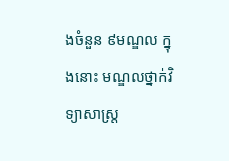ងចំនួន ៩មណ្ឌល ក្នុងនោះ មណ្ឌលថ្នាក់វិទ្យាសាស្ត្រ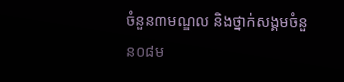ចំនួន៣មណ្ឌល និងថ្នាក់សង្គមចំនួន០៨ម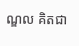ណ្ឌល គិតជា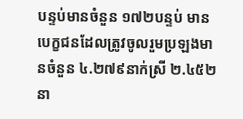បន្ទប់មានចំនួន ១៧២បន្ទប់ មានបេក្ខជនដែលត្រូវចូលរួមប្រឡងមានចំនួន ៤.២៧៩នាក់ស្រី ២.៤៥២នា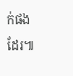ក់ផងដែរ៕